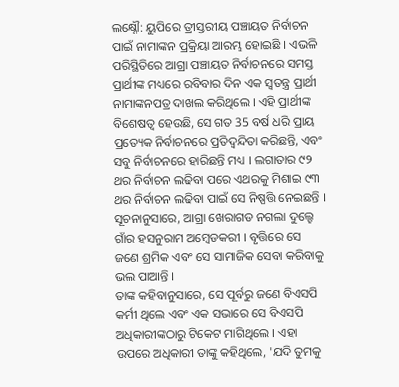ଲକ୍ଷ୍ନୌ: ୟୁପିରେ ତ୍ରୀସ୍ତରୀୟ ପଞ୍ଚାୟତ ନିର୍ବାଚନ ପାଇଁ ନାମାଙ୍କନ ପ୍ରକ୍ରିୟା ଆରମ୍ଭ ହୋଇଛି । ଏଭଳି ପରିସ୍ଥିତିରେ ଆଗ୍ରା ପଞ୍ଚାୟତ ନିର୍ବାଚନରେ ସମସ୍ତ ପ୍ରାର୍ଥୀଙ୍କ ମଧ୍ୟରେ ରବିବାର ଦିନ ଏକ ସ୍ବତନ୍ତ୍ର ପ୍ରାର୍ଥୀ ନାମାଙ୍କନପତ୍ର ଦାଖଲ କରିଥିଲେ । ଏହି ପ୍ରାର୍ଥୀଙ୍କ ବିଶେଷତ୍ବ ହେଉଛି, ସେ ଗତ 35 ବର୍ଷ ଧରି ପ୍ରାୟ ପ୍ରତ୍ୟେକ ନିର୍ବାଚନରେ ପ୍ରତିଦ୍ବନ୍ଦିତା କରିଛନ୍ତି, ଏବଂ ସବୁ ନିର୍ବାଚନରେ ହାରିଛନ୍ତି ମଧ୍ୟ । ଲଗାତାର ୯୨ ଥର ନିର୍ବାଚନ ଲଢିବା ପରେ ଏଥରକୁ ମିଶାଇ ୯୩ ଥର ନିର୍ବାଚନ ଲଢିବା ପାଇଁ ସେ ନିଷ୍ପତ୍ତି ନେଇଛନ୍ତି । ସୂଚନାନୁସାରେ, ଆଗ୍ରା ଖେରାଗଡ ନଗଲା ଦୁଲ୍ହେ ଗାଁର ହସନୁରାମ ଅମ୍ବେଡକରୀ । ବୃତ୍ତିରେ ସେ ଜଣେ ଶ୍ରମିକ ଏବଂ ସେ ସାମାଜିକ ସେବା କରିବାକୁ ଭଲ ପାଆନ୍ତି ।
ତାଙ୍କ କହିବାନୁସାରେ, ସେ ପୂର୍ବରୁ ଜଣେ ବିଏସପି କର୍ମୀ ଥିଲେ ଏବଂ ଏକ ସଭାରେ ସେ ବିଏସପି ଅଧିକାରୀଙ୍କଠାରୁ ଟିକେଟ ମାଗିଥିଲେ । ଏହା ଉପରେ ଅଧିକାରୀ ତାଙ୍କୁ କହିଥିଲେ, 'ଯଦି ତୁମକୁ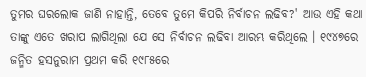ତୁମର ଘରଲୋକ ଜାଣି ନାହାନ୍ତି, ତେବେ ତୁମେ କିପରି ନିର୍ବାଚନ ଲଢିବ?' ଆଉ ଏହି କଥା ତାଙ୍କୁ ଏତେ ଖରାପ ଲାଗିଥିଲା ଯେ ସେ ନିର୍ବାଚନ ଲଢିବା ଆରମ୍ଭ କରିଥିଲେ । ୧୯୪୭ରେ ଜନ୍ମିତ ହସନୁରାମ ପ୍ରଥମ କରି ୧୯୮୫ରେ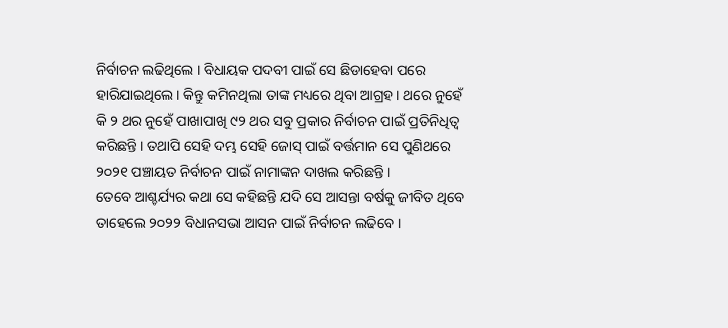ନିର୍ବାଚନ ଲଢିଥିଲେ । ବିଧାୟକ ପଦବୀ ପାଇଁ ସେ ଛିଡାହେବା ପରେ ହାରିଯାଇଥିଲେ । କିନ୍ତୁ କମିନଥିଲା ତାଙ୍କ ମଧ୍ୟରେ ଥିବା ଆଗ୍ରହ । ଥରେ ନୁହେଁ କି ୨ ଥର ନୁହେଁ ପାଖାପାଖି ୯୨ ଥର ସବୁ ପ୍ରକାର ନିର୍ବାଚନ ପାଇଁ ପ୍ରତିନିଧିତ୍ବ କରିଛନ୍ତି । ତଥାପି ସେହି ଦମ୍ଭ ସେହି ଜୋସ୍ ପାଇଁ ବର୍ତ୍ତମାନ ସେ ପୁଣିଥରେ ୨୦୨୧ ପଞ୍ଚାୟତ ନିର୍ବାଚନ ପାଇଁ ନାମାଙ୍କନ ଦାଖଲ କରିଛନ୍ତି ।
ତେବେ ଆଶ୍ଚର୍ଯ୍ୟର କଥା ସେ କହିଛନ୍ତି ଯଦି ସେ ଆସନ୍ତା ବର୍ଷକୁ ଜୀବିତ ଥିବେ ତାହେଲେ ୨୦୨୨ ବିଧାନସଭା ଆସନ ପାଇଁ ନିର୍ବାଚନ ଲଢିବେ ।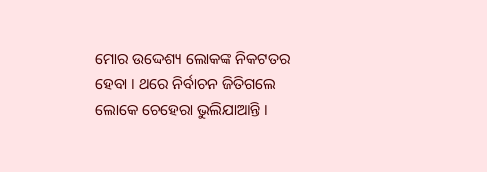ମୋର ଉଦ୍ଦେଶ୍ୟ ଲୋକଙ୍କ ନିକଟତର ହେବା । ଥରେ ନିର୍ବାଚନ ଜିତିଗଲେ ଲୋକେ ଚେହେରା ଭୁଲିଯାଆନ୍ତି ।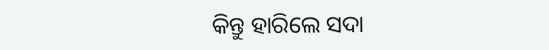କିନ୍ତୁ ହାରିଲେ ସଦା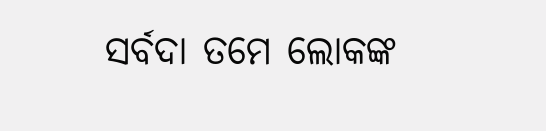ସର୍ବଦା ତମେ ଲୋକଙ୍କ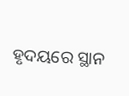ହୃଦୟରେ ସ୍ଥାନ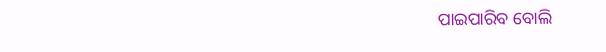ପାଇପାରିବ ବୋଲି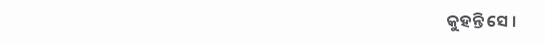କୁହନ୍ତି ସେ ।